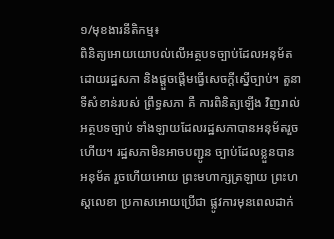១/មុខងារនីតិកម្ម៖
ពិនិត្យអោយយោបល់លើអត្ថបទច្បាប់ដែលអនុម័តដោយរដ្ឋសភា និងផ្តួចផ្តើមធ្វើសេចក្តីស្នើច្បាប់។ តួនាទីសំខាន់របស់ ព្រឹទ្ធសភា គឺ ការពិនិត្យឡើង វិញរាល់អត្ថបទច្បាប់ ទាំងឡាយដែលរដ្ឋសភាបានអនុម័តរួចហើយ។ រដ្ឋសភាមិនអាចបញ្ជូន ច្បាប់ដែលខ្លួនបាន អនុម័ត រួចហើយអោយ ព្រះមហាក្សត្រឡាយ ព្រះហស្តលេខា ប្រកាសអោយប្រើជា ផ្លូវការមុនពេលដាក់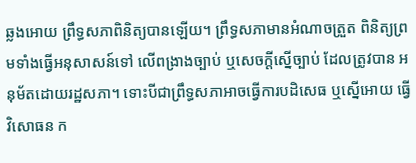ឆ្លងអោយ ព្រឹទ្ធសភាពិនិត្យបានឡើយ។ ព្រឹទ្ធសភាមានអំណាចត្រួត ពិនិត្យព្រមទាំងធ្វើអនុសាសន៍ទៅ លើពង្រាងច្បាប់ ឬសេចក្តីស្នើច្បាប់ ដែលត្រូវបាន អនុម័តដោយរដ្ឋសភា។ ទោះបីជាព្រឹទ្ធសភាអាចធ្វើការបដិសេធ ឬស្នើអោយ ធ្វើវិសោធន ក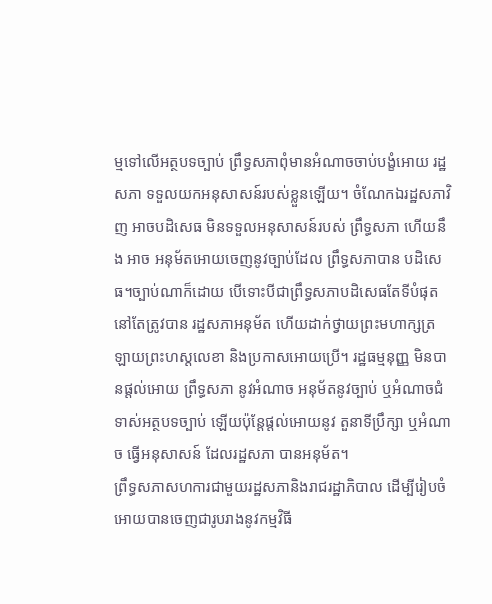ម្មទៅលើអត្ថបទច្បាប់ ព្រឹទ្ធសភាពុំមានអំណាចចាប់បង្ខំអោយ រដ្ឋសភា ទទួលយកអនុសាសន៍របស់ខ្លួនឡើយ។ ចំណែកឯរដ្ឋសភាវិញ អាចបដិសេធ មិនទទួលអនុសាសន៍របស់ ព្រឹទ្ធសភា ហើយនឹង អាច អនុម័តអោយចេញនូវច្បាប់ដែល ព្រឹទ្ធសភាបាន បដិសេធ។ច្បាប់ណាក៏ដោយ បើទោះបីជាព្រឹទ្ធសភាបដិសេធតែទីបំផុតនៅតែត្រូវបាន រដ្ឋសភាអនុម័ត ហើយដាក់ថ្វាយព្រះមហាក្សត្រ ឡាយព្រះហស្តលេខា និងប្រកាសអោយប្រើ។ រដ្ឋធម្មនុញ្ញ មិនបានផ្តល់អោយ ព្រឹទ្ធសភា នូវអំណាច អនុម័តនូវច្បាប់ ឬអំណាចជំទាស់អត្ថបទច្បាប់ ឡើយប៉ុន្តែផ្តល់អោយនូវ តួនាទីប្រឹក្សា ឬអំណាច ធ្វើអនុសាសន៍ ដែលរដ្ឋសភា បានអនុម័ត។
ព្រឹទ្ធសភាសហការជាមួយរដ្ឋសភានិងរាជរដ្ឋាភិបាល ដើម្បីរៀបចំអោយបានចេញជារូបរាងនូវកម្មវិធី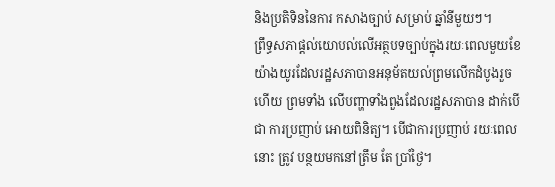និងប្រតិទិននៃការ កសាងច្បាប់ សម្រាប់ ឆ្នាំនីមួយៗ។
ព្រឹទ្ធសភាផ្តល់យោបល់លើអត្ថបទច្បាប់ក្នុងរយៈពេលមួយខែយ៉ាងយូរដែលរដ្ឋសភាបានអនុម័តយល់ព្រមលើកដំបូងរួចហើយ ព្រមទាំង លើបញ្ហាទាំងពួងដែលរដ្ឋសភាបាន ដាក់បើជា ការប្រញាប់ អោយពិនិត្យ។ បើជាការប្រញាប់ រយៈពេលនោះ ត្រូវ បន្ថយមកនៅត្រឹម តែ ប្រាំថ្ងៃ។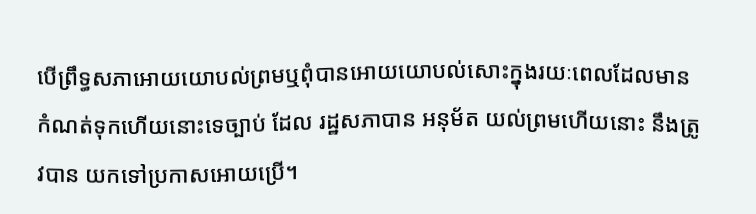បើព្រឹទ្ធសភាអោយយោបល់ព្រមឬពុំបានអោយយោបល់សោះក្នុងរយៈពេលដែលមានកំណត់ទុកហើយនោះទេច្បាប់ ដែល រដ្ឋសភាបាន អនុម័ត យល់ព្រមហើយនោះ នឹងត្រូវបាន យកទៅប្រកាសអោយប្រើ។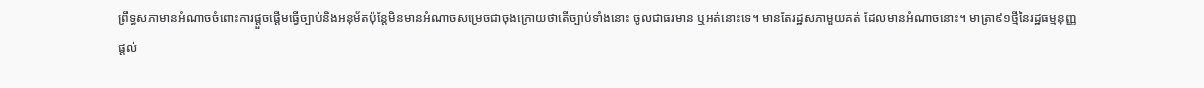ព្រឹទ្ធសភាមានអំណាចចំពោះការផ្តួចផ្តើមធ្វើច្បាប់និងអនុម័តប៉ុន្តែមិនមានអំណាចសម្រេចជាចុងក្រោយថាតើច្បាប់ទាំងនោះ ចូលជាធរមាន ឬអត់នោះទេ។ មានតែរដ្ឋសភាមួយគត់ ដែលមានអំណាចនោះ។ មាត្រា៩១ថ្មីនៃរដ្ឋធម្មនុញ្ញ ផ្តល់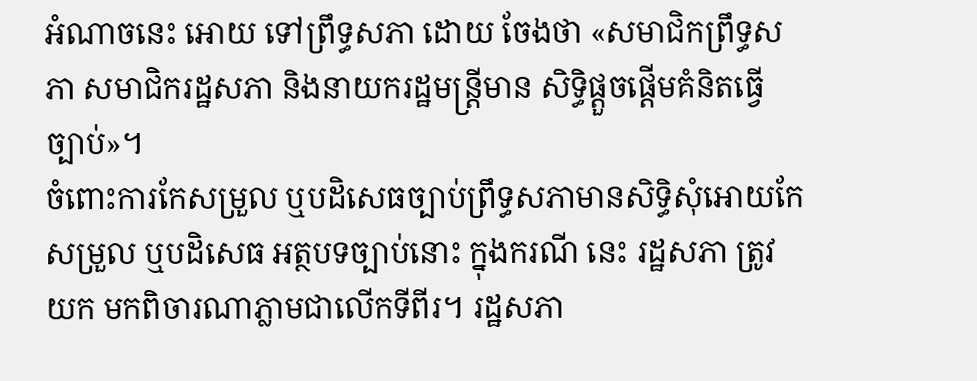អំណាចនេះ អោយ ទៅព្រឹទ្ធសភា ដោយ ចែងថា «សមាជិកព្រឹទ្ធសភា សមាជិករដ្ឋសភា និងនាយករដ្ឋមន្រ្តីមាន សិទ្ធិផ្តួចផ្តើមគំនិតធ្វើ ច្បាប់»។
ចំពោះការកែសម្រួល ឬបដិសេធច្បាប់ព្រឹទ្ធសភាមានសិទ្ធិសុំអោយកែសម្រួល ឬបដិសេធ អត្ថបទច្បាប់នោះ ក្នុងករណី នេះ រដ្ឋសភា ត្រូវយក មកពិចារណាភ្លាមជាលើកទីពីរ។ រដ្ឋសភា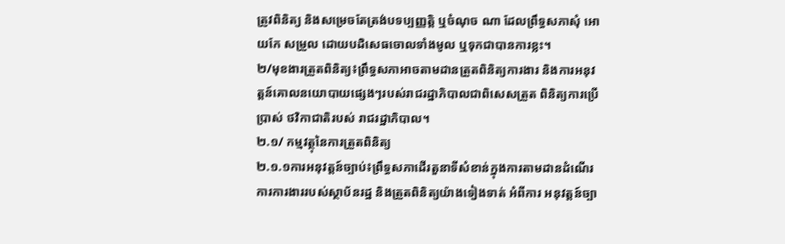ត្រូវពិនិត្យ និងសម្រេចតែត្រង់បទប្បញ្ញត្តិ ឬចំណុច ណា ដែលព្រឹទ្ធសភាសុំ អោយកែ សម្រួល ដោយបដិសេធចោលទាំងមូល ឬទុកជាបានការខ្លះ។
២/មុខងារត្រួតពិនិត្យ៖ព្រឹទ្ធសភាអាចតាមដានត្រួតពិនិត្យការងារ និងការអនុវត្តន៍គោលនយោបាយផ្សេងៗរបស់រាជរដ្ឋាភិបាលជាពិសេសត្រួត ពិនិត្យការប្រើ ប្រាស់ ថវិកាជាតិរបស់ រាជរដ្ឋាភិបាល។
២.១/ កម្មវត្ថុនៃការត្រួតពិនិត្យ
២.១.១ការអនុវត្តន៍ច្បាប់៖ព្រឹទ្ធសភាដើរតួនាទីសំខាន់ក្នុងការតាមដានដំណើរការការងាររបស់ស្ថាប័នរដ្ឋ និងត្រួតពិនិត្យយ៉ាងទៀងទាត់ អំពីការ អនុវត្តន៍ច្បា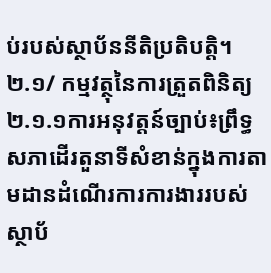ប់របស់ស្ថាប័ននីតិប្រតិបត្តិ។
២.១/ កម្មវត្ថុនៃការត្រួតពិនិត្យ
២.១.១ការអនុវត្តន៍ច្បាប់៖ព្រឹទ្ធសភាដើរតួនាទីសំខាន់ក្នុងការតាមដានដំណើរការការងាររបស់ស្ថាប័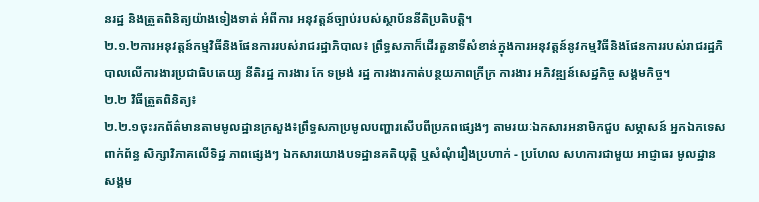នរដ្ឋ និងត្រួតពិនិត្យយ៉ាងទៀងទាត់ អំពីការ អនុវត្តន៍ច្បាប់របស់ស្ថាប័ននីតិប្រតិបត្តិ។
២.១.២ការអនុវត្តន៍កម្មវិធីនិងផែនការរបស់រាជរដ្ឋាភិបាល៖ ព្រឹទ្ធសភាក៏ដើរតួនាទីសំខាន់ក្នុងការអនុវត្តន៍នូវកម្មវិធីនិងផែនការរបស់រាជរដ្ឋភិបាលលើការងារប្រជាធិបតេយ្យ នីតិរដ្ឋ ការងារ កែ ទម្រង់ រដ្ឋ ការងារកាត់បន្ថយភាពក្រីក្រ ការងារ អភិវឌ្ឍន៍សេដ្ឋកិច្ច សង្គមកិច្ច។
២.២ វិធីត្រួតពិនិត្យ៖
២.២.១ចុះរកព័ត៌មានតាមមូលដ្ឋានក្រសួង៖ព្រឹទ្ធសភាប្រមូលបញ្ហារសើបពីប្រភពផ្សេងៗ តាមរយៈឯកសារអនាមិកជួប សម្ភាសន៍ អ្នកឯកទេស ពាក់ព័ន្ធ សិក្សាវិភាគលើទិដ្ឋ ភាពផ្សេងៗ ឯកសារយោងបទដ្ឋានគតិយុតិ្ត ឬសំណុំរឿងប្រហាក់ - ប្រហែល សហការជាមួយ អាជ្ញាធរ មូលដ្ឋាន សង្គម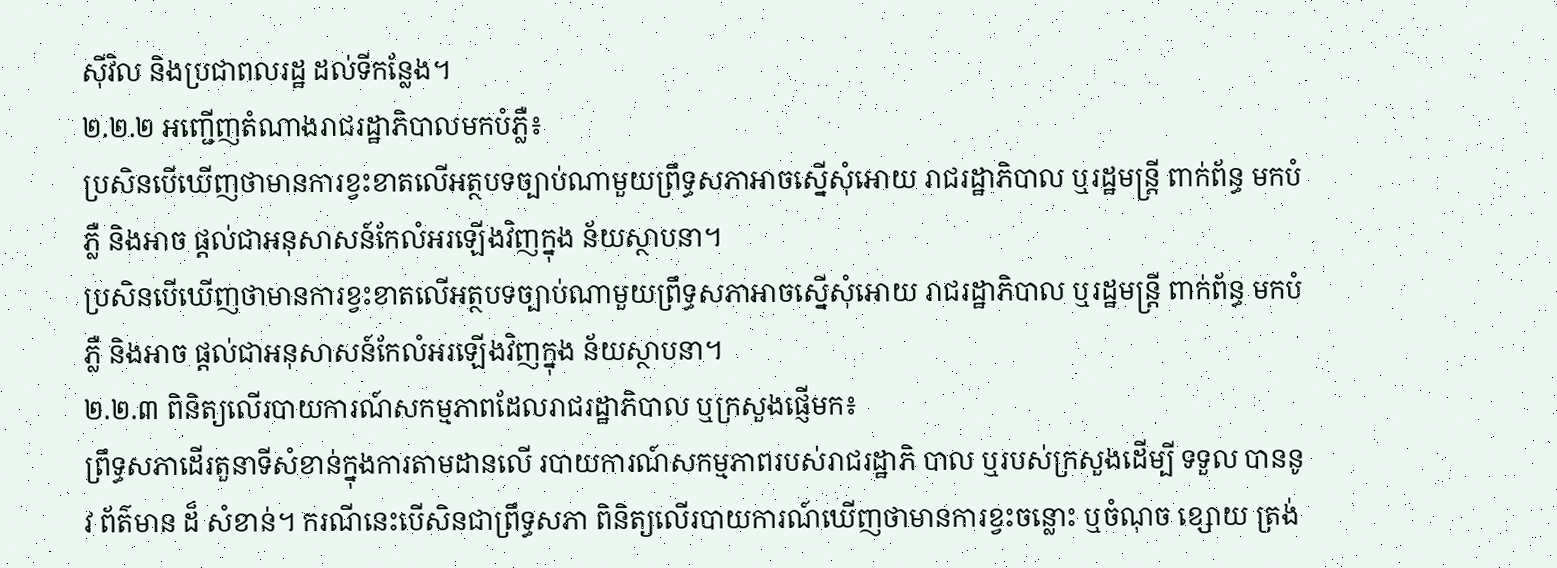ស៊ីវិល និងប្រជាពលរដ្ឋ ដល់ទីកន្លែង។
២.២.២ អញ្ជើញតំណាងរាជរដ្ឋាភិបាលមកបំភ្លឺ៖
ប្រសិនបើឃើញថាមានការខ្វះខាតលើអត្ថបទច្បាប់ណាមួយព្រឹទ្ធសភាអាចស្នើសុំអោយ រាជរដ្ឋាភិបាល ឬរដ្ឋមន្រ្តី ពាក់ព័ន្ធ មកបំភ្លឺ និងអាច ផ្តល់ជាអនុសាសន៍កែលំអរឡើងវិញក្នុង ន័យស្ថាបនា។
ប្រសិនបើឃើញថាមានការខ្វះខាតលើអត្ថបទច្បាប់ណាមួយព្រឹទ្ធសភាអាចស្នើសុំអោយ រាជរដ្ឋាភិបាល ឬរដ្ឋមន្រ្តី ពាក់ព័ន្ធ មកបំភ្លឺ និងអាច ផ្តល់ជាអនុសាសន៍កែលំអរឡើងវិញក្នុង ន័យស្ថាបនា។
២.២.៣ ពិនិត្យលើរបាយការណ៍សកម្មភាពដែលរាជរដ្ឋាភិបាល ឬក្រសួងផ្ញើមក៖
ព្រឹទ្ធសភាដើរតួនាទីសំខាន់ក្នុងការតាមដានលើ របាយការណ៍សកម្មភាពរបស់រាជរដ្ឋាភិ បាល ឬរបស់ក្រសួងដើម្បី ទទួល បាននូវ ព័ត៌មាន ដ៏ សំខាន់។ ករណីនេះបើសិនជាព្រឹទ្ធសភា ពិនិត្យលើរបាយការណ៍ឃើញថាមានការខ្វះចន្លោះ ឬចំណុច ខ្សោយ ត្រង់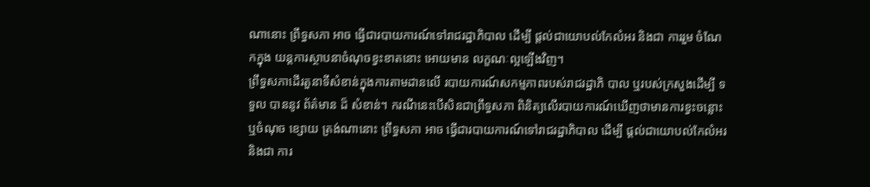ណានោះ ព្រឹទ្ធសភា អាច ធ្វើជារបាយការណ៍ទៅរាជរដ្ឋាភិបាល ដើម្បី ផ្តល់ជាយោបល់កែលំអរ និងជា ការរួម ចំណែកក្នុង យន្តការស្ថាបនាចំណុចខ្វះខាតនោះ អោយមាន លក្ខណៈល្អឡើងវិញ។
ព្រឹទ្ធសភាដើរតួនាទីសំខាន់ក្នុងការតាមដានលើ របាយការណ៍សកម្មភាពរបស់រាជរដ្ឋាភិ បាល ឬរបស់ក្រសួងដើម្បី ទទួល បាននូវ ព័ត៌មាន ដ៏ សំខាន់។ ករណីនេះបើសិនជាព្រឹទ្ធសភា ពិនិត្យលើរបាយការណ៍ឃើញថាមានការខ្វះចន្លោះ ឬចំណុច ខ្សោយ ត្រង់ណានោះ ព្រឹទ្ធសភា អាច ធ្វើជារបាយការណ៍ទៅរាជរដ្ឋាភិបាល ដើម្បី ផ្តល់ជាយោបល់កែលំអរ និងជា ការ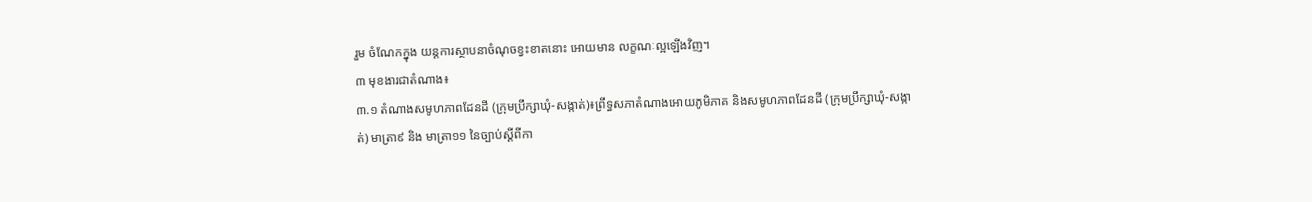រួម ចំណែកក្នុង យន្តការស្ថាបនាចំណុចខ្វះខាតនោះ អោយមាន លក្ខណៈល្អឡើងវិញ។
៣ មុខងារជាតំណាង៖
៣.១ តំណាងសមូហភាពដែនដី (ក្រុមប្រឹក្សាឃុំ‑សង្កាត់)៖ព្រឹទ្ធសភាតំណាងអោយភូមិភាគ និងសមូហភាពដែនដី (ក្រុមប្រឹក្សាឃុំ‑សង្កាត់) មាត្រា៩ និង មាត្រា១១ នៃច្បាប់ស្តីពីកា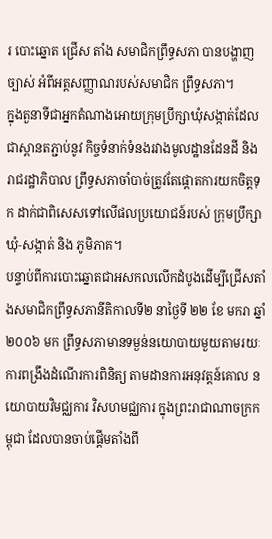រ បោះឆ្នោត ជ្រើស តាំង សមាជិកព្រឹទ្ធសភា បានបង្ហាញច្បាស់ អំពីអត្តសញ្ញាណរបស់សមាជិក ព្រឹទ្ធសភា។
ក្នុងតួនាទីជាអ្នកតំណាងអោយក្រុមប្រឹក្សាឃុំសង្កាត់ដែលជាស្ពានតភ្ជាប់នូវ កិច្ចទំនាក់ទំនងរវាងមូលដ្ឋានដែនដី និង រាជរដ្ឋាភិបាល ព្រឹទ្ធសភាចាំបាច់ត្រូវតែផ្តោតការយកចិត្តទុក ដាក់ជាពិសេសទៅលើផលប្រយោជន៍របស់ ក្រុមប្រឹក្សា ឃុំ‑សង្កាត់ និង ភូមិភាគ។
បន្ទាប់ពីការបោះឆ្នោតជាអសកលលើកដំបូងដើម្បីជ្រើសតាំងសមាជិកព្រឹទ្ធសភានីតិកាលទី២ នាថ្ងៃទី ២២ ខែ មករា ឆ្នាំ ២០០៦ មក ព្រឹទ្ធសភាមានទម្ងន់នយោបាយមួយតាមរយៈ ការពង្រឹងដំណើរការពិនិត្យ តាមដានការអនុវត្តន៍គោល នយោបាយវិមជ្ឈការ វិសហមជ្ឈការ ក្នុងព្រះរាជាណាចក្រកម្ពុជា ដែលបានចាប់ផ្តើមតាំងពី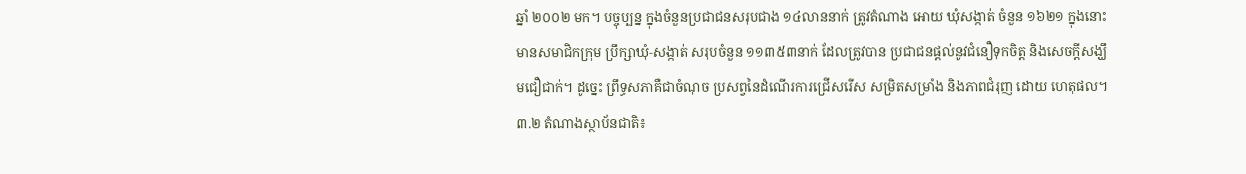ឆ្នាំ ២០០២ មក។ បច្ចុប្បន្ន ក្នុងចំនួនប្រជាជនសរុបជាង ១៤លាននាក់ ត្រូវតំណាង អោយ ឃុំសង្កាត់ ចំនួន ១៦២១ ក្នុងនោះមានសមាជិកក្រុម ប្រឹក្សាឃុំ‑សង្កាត់ សរុបចំនួន ១១៣៥៣នាក់ ដែលត្រូវបាន ប្រជាជនផ្តល់នូវជំនឿទុកចិត្ត និងសេចក្តីសង្ឃឹមជឿជាក់។ ដូច្នេះ ព្រឹទ្ធសភាគឺជាចំណុច ប្រសព្វនៃដំណើរការជ្រើសរើស សម្រិតសម្រាំង និងភាពជំរុញ ដោយ ហេតុផល។
៣.២ តំណាងស្ថាប័នជាតិ៖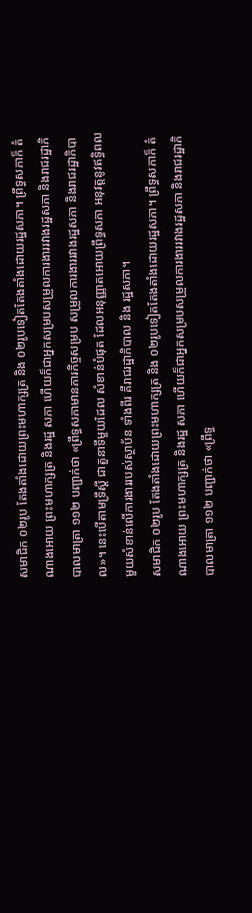សមាជិក ០២រូប តែងតាំងដោយព្រះមហាក្សត្រ និង ០២រូបទៀតតែងតាំងដោយរដ្ឋសភា។ ព្រឹទ្ធសភាក៏ តំណាងអោយ ព្រះមហាក្សត្រ និងរដ្ឋ សភា ហើយក៏ជាអ្នកសម្របសម្រួលការងាររវាងរដ្ឋសភា និងរាជរដ្ឋាភិបាលមាត្រា ១១២ បញ្ជាក់ថា «ព្រឹទ្ធសភាមានភារកិច្ចសម្រប សម្រួលការងាររវាងរដ្ឋសភា និងរាជរដ្ឋាភិបាល»។ នេះបើតាមទ្រឹស្តី ជាតួនាទីមួយដែល សំខាន់បំផុត ដែលអនុញ្ញាតអោយព្រឹទ្ធសភា អនុវត្តនូវឥទ្ធិពលមួយសំខាន់លើការងាររបស់ស្ថាប័ន ទាំងពីរ គឺរាជរដ្ឋាភិបាល និង រដ្ឋសភា។
សមាជិក ០២រូប តែងតាំងដោយព្រះមហាក្សត្រ និង ០២រូបទៀតតែងតាំងដោយរដ្ឋសភា។ ព្រឹទ្ធសភាក៏ តំណាងអោយ ព្រះមហាក្សត្រ និងរដ្ឋ សភា ហើយក៏ជាអ្នកសម្របសម្រួលការងាររវាងរដ្ឋសភា និងរាជរដ្ឋាភិបាលមាត្រា ១១២ បញ្ជាក់ថា «ព្រឹទ្ធ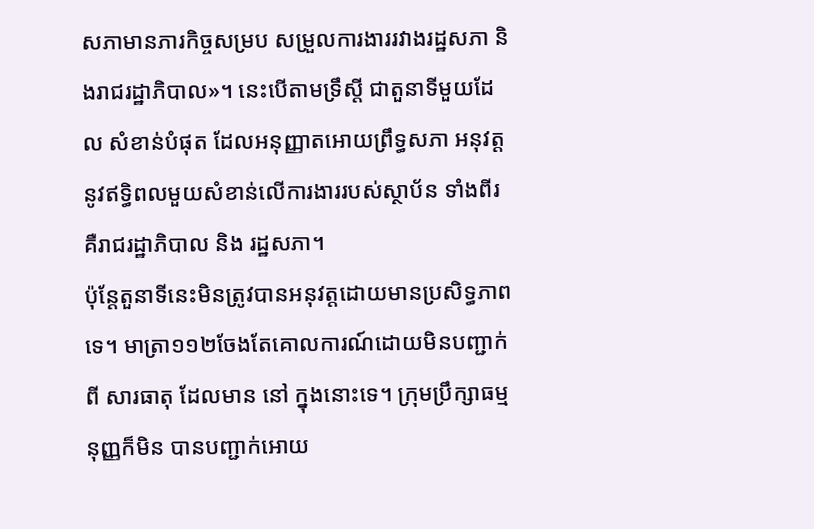សភាមានភារកិច្ចសម្រប សម្រួលការងាររវាងរដ្ឋសភា និងរាជរដ្ឋាភិបាល»។ នេះបើតាមទ្រឹស្តី ជាតួនាទីមួយដែល សំខាន់បំផុត ដែលអនុញ្ញាតអោយព្រឹទ្ធសភា អនុវត្តនូវឥទ្ធិពលមួយសំខាន់លើការងាររបស់ស្ថាប័ន ទាំងពីរ គឺរាជរដ្ឋាភិបាល និង រដ្ឋសភា។
ប៉ុន្តែតួនាទីនេះមិនត្រូវបានអនុវត្តដោយមានប្រសិទ្ធភាពទេ។ មាត្រា១១២ចែងតែគោលការណ៍ដោយមិនបញ្ជាក់ពី សារធាតុ ដែលមាន នៅ ក្នុងនោះទេ។ ក្រុមប្រឹក្សាធម្មនុញ្ញក៏មិន បានបញ្ជាក់អោយ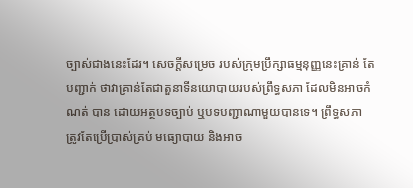ច្បាស់ជាងនេះដែរ។ សេចក្តីសម្រេច របស់ក្រុមប្រឹក្សាធម្មនុញ្ញនេះគ្រាន់ តែ បញ្ជាក់ ថាវាគ្រាន់តែជាតួនាទីនយោបាយរបស់ព្រឹទ្ធសភា ដែលមិនអាចកំណត់ បាន ដោយអត្ថបទច្បាប់ ឬបទបញ្ជាណាមួយបានទេ។ ព្រឹទ្ធសភា ត្រូវតែប្រើប្រាស់គ្រប់ មធ្យោបាយ និងអាច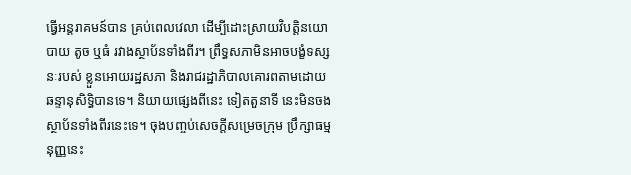ធ្វើអន្តរាគមន៍បាន គ្រប់ពេលវេលា ដើម្បីដោះស្រាយវិបត្តិនយោបាយ តូច ឬធំ រវាងស្ថាប័នទាំងពីរ។ ព្រឹទ្ធសភាមិនអាចបង្ខំទស្សនៈរបស់ ខ្លួនអោយរដ្ឋសភា និងរាជរដ្ឋាភិបាលគោរពតាមដោយ ឆន្ទានុសិទ្ធិបានទេ។ និយាយផ្សេងពីនេះ ទៀតតួនាទី នេះមិនចង ស្ថាប័នទាំងពីរនេះទេ។ ចុងបញ្ចប់សេចក្តីសម្រេចក្រុម ប្រឹក្សាធម្មនុញ្ញនេះ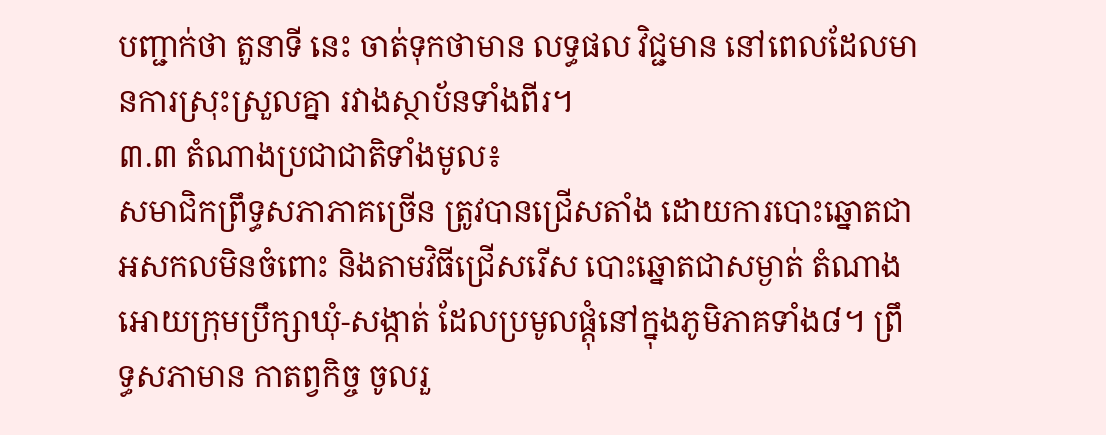បញ្ជាក់ថា តួនាទី នេះ ចាត់ទុកថាមាន លទ្ធផល វិជ្ជមាន នៅពេលដែលមានការស្រុះស្រួលគ្នា រវាងស្ថាប័នទាំងពីរ។
៣.៣ តំណាងប្រជាជាតិទាំងមូល៖
សមាជិកព្រឹទ្ធសភាភាគច្រើន ត្រូវបានជ្រើសតាំង ដោយការបោះឆ្នោតជាអសកលមិនចំពោះ និងតាមវិធីជ្រើសរើស បោះឆ្នោតជាសម្ងាត់ តំណាងអោយក្រុមប្រឹក្សាឃុំ‑សង្កាត់ ដែលប្រមូលផ្តុំនៅក្នុងភូមិភាគទាំង៨។ ព្រឹទ្ធសភាមាន កាតព្វកិច្ច ចូលរួ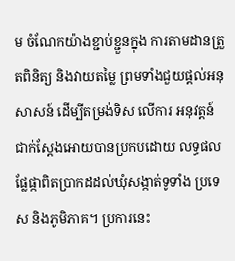ម ចំណែកយ៉ាងខ្ជាប់ខ្ជួនក្នុង ការតាមដានត្រួតពិនិត្យ និងវាយតម្លៃ ព្រមទាំងជួយផ្តល់អនុសាសន៍ ដើម្បីតម្រង់ទិស លើការ អនុវត្តន៍ ជាក់ស្តែងអោយបានប្រកបដោយ លទ្ធផលផ្លែផ្កាពិតប្រាកដដល់ឃុំសង្កាត់ទូទាំង ប្រទេស និងភូមិភាគ។ ប្រការនេះ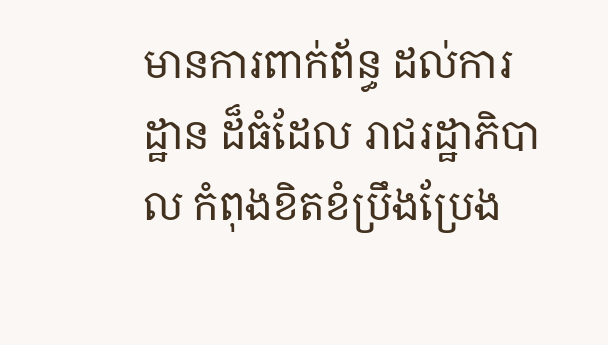មានការពាក់ព័ន្ធ ដល់ការដ្ឋាន ដ៏ធំដែល រាជរដ្ឋាភិបាល កំពុងខិតខំប្រឹងប្រែង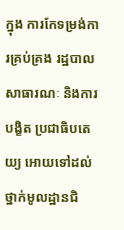ក្នុង ការកែទម្រង់ការគ្រប់គ្រង រដ្ឋបាលសាធារណៈ និងការបង្ខិត ប្រជាធិបតេយ្យ អោយទៅដល់ថ្នាក់មូលដ្ឋានជិ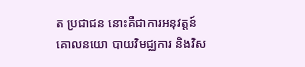ត ប្រជាជន នោះគឺជាការអនុវត្តន៍គោលនយោ បាយវិមជ្ឈការ និងវិស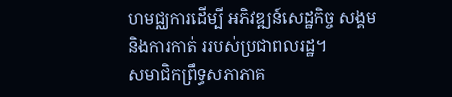ហមជ្ឈការដើម្បី អភិវឌ្ឍន៍សេដ្ឋកិច្ច សង្គម និងការកាត់ ររបស់ប្រជាពលរដ្ឋ។
សមាជិកព្រឹទ្ធសភាភាគ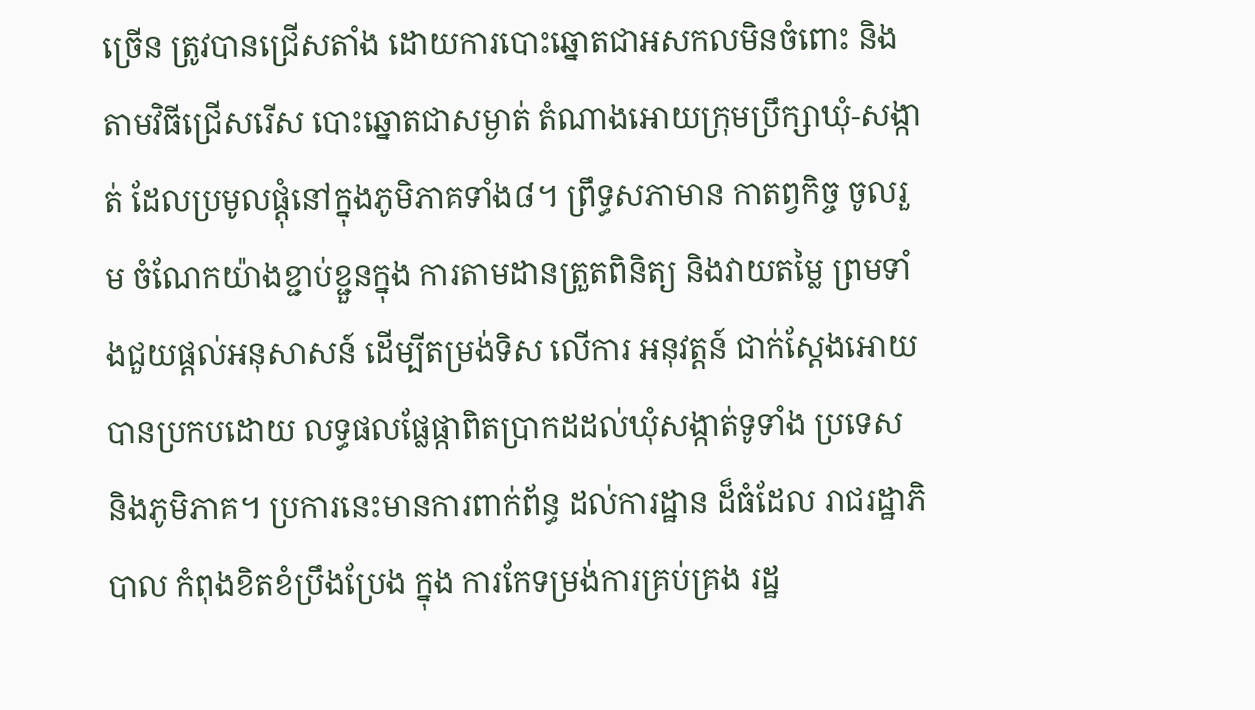ច្រើន ត្រូវបានជ្រើសតាំង ដោយការបោះឆ្នោតជាអសកលមិនចំពោះ និងតាមវិធីជ្រើសរើស បោះឆ្នោតជាសម្ងាត់ តំណាងអោយក្រុមប្រឹក្សាឃុំ‑សង្កាត់ ដែលប្រមូលផ្តុំនៅក្នុងភូមិភាគទាំង៨។ ព្រឹទ្ធសភាមាន កាតព្វកិច្ច ចូលរួម ចំណែកយ៉ាងខ្ជាប់ខ្ជួនក្នុង ការតាមដានត្រួតពិនិត្យ និងវាយតម្លៃ ព្រមទាំងជួយផ្តល់អនុសាសន៍ ដើម្បីតម្រង់ទិស លើការ អនុវត្តន៍ ជាក់ស្តែងអោយបានប្រកបដោយ លទ្ធផលផ្លែផ្កាពិតប្រាកដដល់ឃុំសង្កាត់ទូទាំង ប្រទេស និងភូមិភាគ។ ប្រការនេះមានការពាក់ព័ន្ធ ដល់ការដ្ឋាន ដ៏ធំដែល រាជរដ្ឋាភិបាល កំពុងខិតខំប្រឹងប្រែង ក្នុង ការកែទម្រង់ការគ្រប់គ្រង រដ្ឋ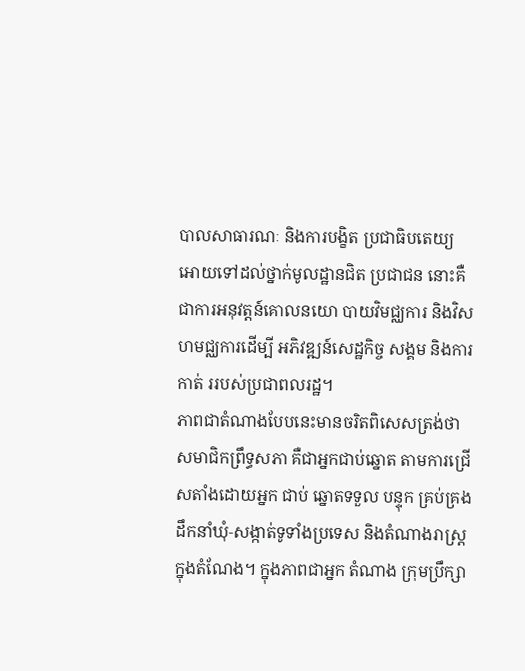បាលសាធារណៈ និងការបង្ខិត ប្រជាធិបតេយ្យ អោយទៅដល់ថ្នាក់មូលដ្ឋានជិត ប្រជាជន នោះគឺជាការអនុវត្តន៍គោលនយោ បាយវិមជ្ឈការ និងវិសហមជ្ឈការដើម្បី អភិវឌ្ឍន៍សេដ្ឋកិច្ច សង្គម និងការកាត់ ររបស់ប្រជាពលរដ្ឋ។
ភាពជាតំណាងបែបនេះមានចរិតពិសេសត្រង់ថា សមាជិកព្រឹទ្ធសភា គឺជាអ្នកជាប់ឆ្នោត តាមការជ្រើសតាំងដោយអ្នក ជាប់ ឆ្នោតទទួល បន្ទុក គ្រប់គ្រងដឹកនាំឃុំ‑សង្កាត់ទូទាំងប្រទេស និងតំណាងរាស្រ្តក្នុងតំណែង។ ក្នុងភាពជាអ្នក តំណាង ក្រុមប្រឹក្សា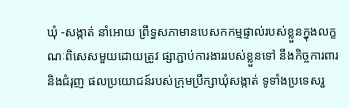ឃុំ ‑សង្កាត់ នាំអោយ ព្រឹទ្ធសភាមានបេសកកម្មផ្ទាល់របស់ខ្លួនក្នុងលក្ខណៈពិសេសមួយដោយត្រូវ ផ្សាភ្ជាប់ការងាររបស់ខ្លួនទៅ នឹងកិច្ចការពារនិងជំរុញ ផលប្រយោជន៍របស់ក្រុមប្រឹក្សាឃុំសង្កាត់ ទូទាំងប្រទេសរួ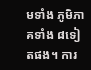មទាំង ភូមិភាគទាំង ៨ទៀតផង។ ការ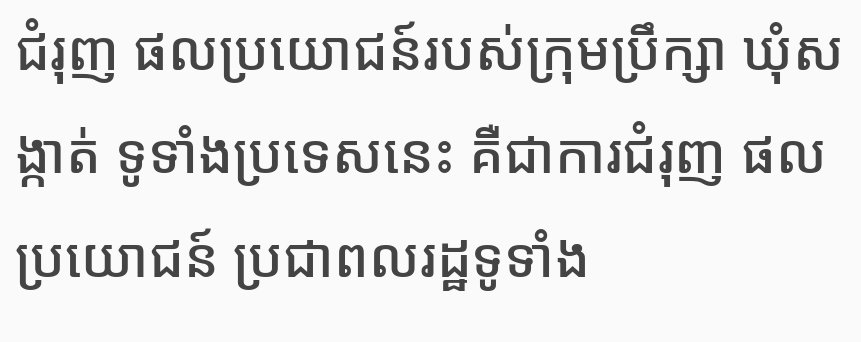ជំរុញ ផលប្រយោជន៍របស់ក្រុមប្រឹក្សា ឃុំសង្កាត់ ទូទាំងប្រទេសនេះ គឺជាការជំរុញ ផលប្រយោជន៍ ប្រជាពលរដ្ឋទូទាំង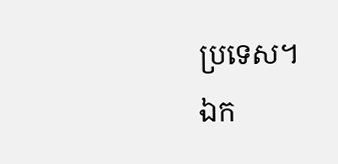ប្រទេស។
ឯក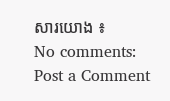សារយោង ៖
No comments:
Post a Comment